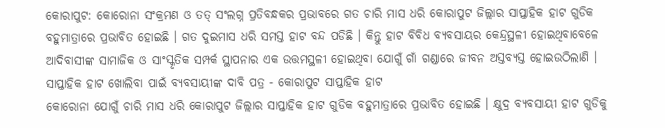କୋରାପୁଟ: କୋରୋନା ସଂକ୍ରମଣ ଓ ତତ୍ ସଂଲଗ୍ନ ପ୍ରତିବନ୍ଧକର ପ୍ରଭାବରେ ଗତ ଚାରି ମାସ ଧରି କୋରାପୁଟ ଜିଲ୍ଲାର ସାପ୍ତାହିକ ହାଟ ଗୁଡିକ ବହୁମାତ୍ରାରେ ପ୍ରଭାବିତ ହୋଇଛି । ଗତ ଦୁଇମାସ ଧରି ସମସ୍ତ ହାଟ ବନ୍ଦ ପଡିଛି । କିନ୍ତୁ ହାଟ ବିବିଧ ବ୍ୟବସାୟର କେନ୍ଦ୍ରସ୍ଥଳୀ ହୋଇଥିବାବେଳେ ଆଦିବାସୀଙ୍କ ସାମାଜିକ ଓ ସାଂସ୍କୃତିକ ସମ୍ପର୍କ ସ୍ଥାପନାର ଏକ ଉତ୍ତମସ୍ଥଳୀ ହୋଇଥିବା ଯୋଗୁଁ ଗାଁ ଗଣ୍ଡାରେ ଜୀବନ ଅସ୍ତବ୍ୟସ୍ତ ହୋଇଉଠିଲାଣି ।
ସାପ୍ତାହିକ ହାଟ ଖୋଲିବା ପାଇଁ ବ୍ୟବସାୟୀଙ୍କ ଦାବି ପତ୍ର - କୋରାପୁଟ ସାପ୍ତାହିକ ହାଟ
କୋରୋନା ଯୋଗୁଁ ଚାରି ମାସ ଧରି କୋରାପୁଟ ଜିଲ୍ଲାର ସାପ୍ତାହିକ ହାଟ ଗୁଡିକ ବହୁମାତ୍ରାରେ ପ୍ରଭାବିତ ହୋଇଛି । କ୍ଷୁଦ୍ର ବ୍ୟବସାୟୀ ହାଟ ଗୁଡିକୁ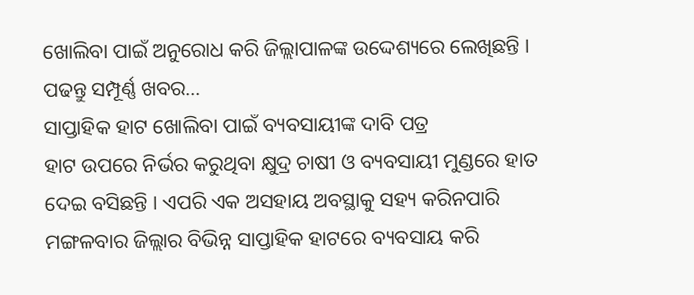ଖୋଲିବା ପାଇଁ ଅନୁରୋଧ କରି ଜିଲ୍ଲାପାଳଙ୍କ ଉଦ୍ଦେଶ୍ୟରେ ଲେଖିଛନ୍ତି । ପଢନ୍ତୁ ସମ୍ପୂର୍ଣ୍ଣ ଖବର...
ସାପ୍ତାହିକ ହାଟ ଖୋଲିବା ପାଇଁ ବ୍ୟବସାୟୀଙ୍କ ଦାବି ପତ୍ର
ହାଟ ଉପରେ ନିର୍ଭର କରୁଥିବା କ୍ଷୁଦ୍ର ଚାଷୀ ଓ ବ୍ୟବସାୟୀ ମୁଣ୍ଡରେ ହାତ ଦେଇ ବସିଛନ୍ତି । ଏପରି ଏକ ଅସହାୟ ଅବସ୍ଥାକୁ ସହ୍ୟ କରିନପାରି ମଙ୍ଗଳବାର ଜିଲ୍ଲାର ବିଭିନ୍ନ ସାପ୍ତାହିକ ହାଟରେ ବ୍ୟବସାୟ କରି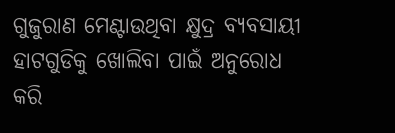ଗୁଜୁରାଣ ମେଣ୍ଟାଉଥିବା କ୍ଷୁଦ୍ର ବ୍ୟବସାୟୀ ହାଟଗୁଡିକୁ ଖୋଲିବା ପାଇଁ ଅନୁରୋଧ କରି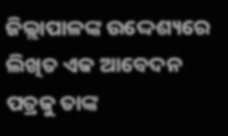ଜିଲ୍ଲାପାଳଙ୍କ ଉଦ୍ଦେଶ୍ୟରେ ଲିଖିତ ଏକ ଆବେଦନ ପତ୍ରକୁ ତାଙ୍କ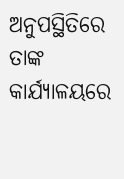ଅନୁପସ୍ଥିତିରେ ତାଙ୍କ କାର୍ଯ୍ୟାଳୟରେ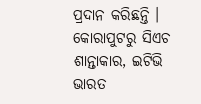ପ୍ରଦାନ କରିଛନ୍ତି ।
କୋରାପୁଟରୁ ସିଏଚ ଶାନ୍ତାକାର, ଇଟିଭି ଭାରତ